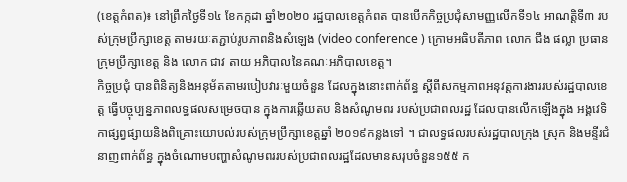(ខេត្តកំពត)៖ នៅព្រឹកថ្ងៃទី១៤ ខែកក្កដា ឆ្នាំ២០២០ រដ្ឋបាលខេត្តកំពត បានបើកកិច្ចប្រជុំសាមញ្ញលើកទី១៤ អាណត្តិទី៣ របស់ក្រុមប្រឹក្សាខេត្ត តាមរយៈតភ្ជាប់រូបភាពនិងសំឡេង (video conference ) ក្រោមអធិបតីភាព លោក ជឹង ផល្លា ប្រធានក្រុមប្រឹក្សាខេត្ត និង លោក ជាវ តាយ អភិបាលនៃគណៈអភិបាលខេត្ត។
កិច្ចប្រជុំ បានពិនិត្យនិងអនុម័តតាមរបៀបវារៈមួយចំនួន ដែលក្នុងនោះពាក់ព័ន្ធ ស្ដីពីសកម្មភាពអនុវត្តការងាររបស់រដ្ឋបាលខេត្ត ធ្វើបច្ចុប្បន្នភាពលទ្ធផលសម្រេចបាន ក្នុងការឆ្លើយតប និងសំណូមពរ របស់ប្រជាពលរដ្ឋ ដែលបានលើកឡើងក្នុង អង្គវេទិកាផ្សព្វផ្សាយនិងពិគ្រោះយោបល់របស់ក្រុមប្រឹក្សាខេត្តឆ្នាំ ២០១៩កន្លងទៅ ។ ជាលទ្ធផលរបស់រដ្ឋបាលក្រុង ស្រុក និងមន្ទីរជំនាញពាក់ព័ន្ធ ក្នុងចំណោមបញ្ហាសំណូមពររបស់ប្រជាពលរដ្ឋដែលមានសរុបចំនួន១៥៥ ក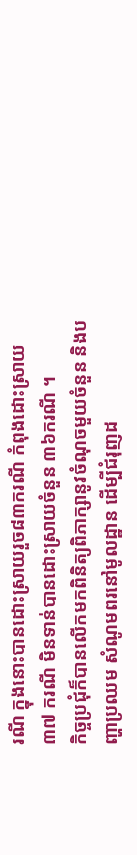រណី ក្នុងនោះបានដោះស្រាយរួច៨៣ករណី កំពុងដោះស្រាយ៣៧ ករណី មិនទាន់បានដោះស្រាយចំនួន ៣៦ករណី ។
កិច្ចប្រជុំក៏បានលើកមកពិនិត្យពិភាក្សានូវចំណុចមួយចំនួន និងបញ្ហាប្រឈម សំណូមពរនៅមូលដ្ឋាន ដើម្បីជំរុញដ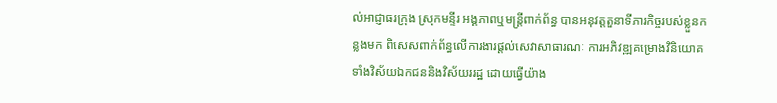ល់អាជ្ញាធរក្រុង ស្រុកមន្ទីរ អង្គភាពឬមន្ត្រីពាក់ព័ន្ធ បានអនុវត្តតួនាទីភារកិច្ចរបស់ខ្លួនកន្លងមក ពិសេសពាក់ព័ន្ធលើការងារផ្ដល់សេវាសាធារណៈ ការអភិវឌ្ឍគម្រោងវិនិយោគ ទាំងវិស័យឯកជននិងវិស័យររដ្ឋ ដោយធ្វើយ៉ាង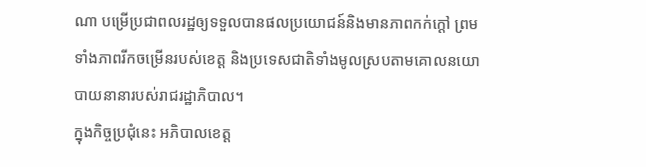ណា បម្រើប្រជាពលរដ្ឋឲ្យទទួលបានផលប្រយោជន៍និងមានភាពកក់ក្ដៅ ព្រមទាំងភាពរីកចម្រើនរបស់ខេត្ត និងប្រទេសជាតិទាំងមូលស្របតាមគោលនយោបាយនានារបស់រាជរដ្ឋាភិបាល។
ក្នុងកិច្ចប្រជុំនេះ អភិបាលខេត្ត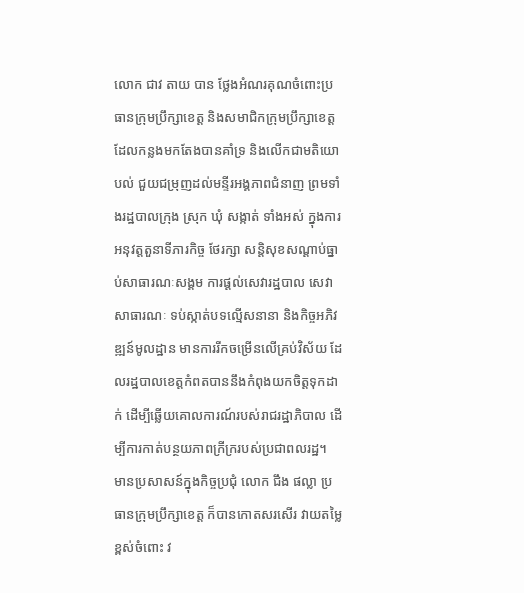លោក ជាវ តាយ បាន ថ្លែងអំណរគុណចំពោះប្រធានក្រុមប្រឹក្សាខេត្ត និងសមាជិកក្រុមប្រឹក្សាខេត្ត ដែលកន្លងមកតែងបានគាំទ្រ និងលើកជាមតិយោបល់ ជួយជម្រុញដល់មន្ទីរអង្គភាពជំនាញ ព្រមទាំងរដ្ឋបាលក្រុង ស្រុក ឃុំ សង្កាត់ ទាំងអស់ ក្នុងការអនុវត្តតួនាទីភារកិច្ច ថែរក្សា សន្តិសុខសណ្ដាប់ធ្នាប់សាធារណៈសង្គម ការផ្ដល់សេវារដ្ឋបាល សេវាសាធារណៈ ទប់ស្កាត់បទល្មើសនានា និងកិច្ចអភិវឌ្ឍន៍មូលដ្ឋាន មានការរីកចម្រើនលើគ្រប់វិស័យ ដែលរដ្ឋបាលខេត្តកំពតបាននឹងកំពុងយកចិត្តទុកដាក់ ដើម្បីឆ្លើយគោលការណ៍របស់រាជរដ្ឋាភិបាល ដើម្បីការកាត់បន្ថយភាពក្រីក្ររបស់ប្រជាពលរដ្ឋ។
មានប្រសាសន៍ក្នុងកិច្ចប្រជុំ លោក ជឹង ផល្លា ប្រធានក្រុមប្រឹក្សាខេត្ត ក៏បានកោតសរសើរ វាយតម្លៃខ្ពស់ចំពោះ វ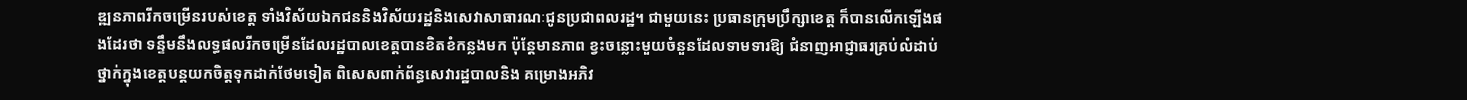ឌ្ឍនភាពរីកចម្រើនរបស់ខេត្ត ទាំងវិស័យឯកជននិងវិស័យរដ្ឋនិងសេវាសាធារណៈជូនប្រជាពលរដ្ឋ។ ជាមួយនេះ ប្រធានក្រុមប្រឹក្សាខេត្ត ក៏បានលើកឡើងផងដែរថា ទន្ទឹមនឹងលទ្ធផលរីកចម្រើនដែលរដ្ឋបាលខេត្តបានខិតខំកន្លងមក ប៉ុន្តែមានភាព ខ្វះចន្លោះមួយចំនួនដែលទាមទារឱ្យ ជំនាញអាជ្ញាធរគ្រប់លំដាប់ថ្នាក់ក្នុងខេត្តបន្តយកចិត្តទុកដាក់ថែមទៀត ពិសេសពាក់ព័ន្ធសេវារដ្ឋបាលនិង គម្រោងអភិវ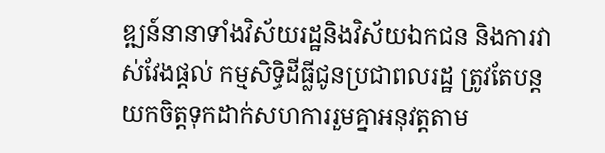ឌ្ឍន៍នានាទាំងវិស័យរដ្ឋនិងវិស័យឯកជន និងការវាស់វែងផ្ដល់ កម្មសិទ្ធិដីធ្លីជូនប្រជាពលរដ្ឋ ត្រូវតែបន្តយកចិត្តទុកដាក់សហការរួមគ្នាអនុវត្តតាម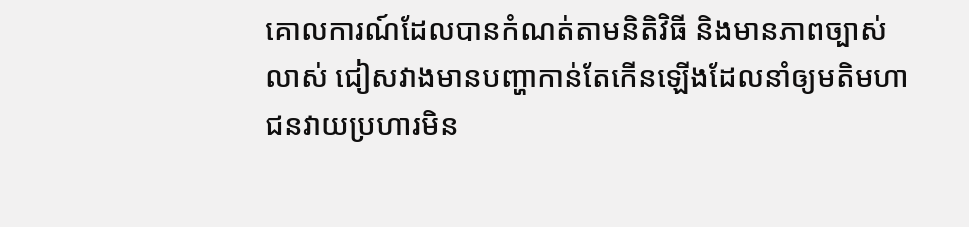គោលការណ៍ដែលបានកំណត់តាមនិតិវិធី និងមានភាពច្បាស់លាស់ ជៀសវាងមានបញ្ហាកាន់តែកើនឡើងដែលនាំឲ្យមតិមហាជនវាយប្រហារមិន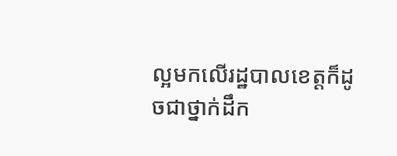ល្អមកលើរដ្ឋបាលខេត្តក៏ដូចជាថ្នាក់ដឹក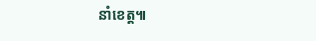នាំខេត្ត៕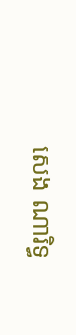សេង ណារិទ្ធ